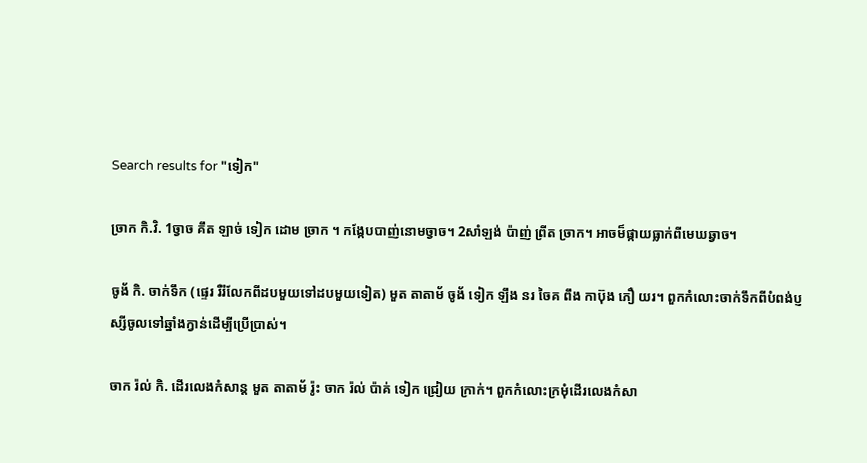Search results for "ទៀក"

ច្រាក កិ.វិ. 1ច្វាច គឹត ឡាច់ ទៀក ដោម ច្រាក ។ កង្កែបបាញ់នោមច្វាច។ 2សាំឡង់ ប៉ាញ់ ព្រីត ច្រាក។ អាចម៏ផ្កាយធ្លាក់ពីមេឃឆ្វាច។

ចូង័ កិ. ចាក់ទឹក (ផ្ទេរ រឺរំលែកពីដបមួយទៅដបមួយទៀត) មួត តាតាម័ ចូង័ ទៀក ឡឹង នរ ចៃគ ពឹង កាប៊ុង ភឿ យរ។ ពួកកំលោះចាក់ទឹកពីបំពង់ប្ញស្សីចូលទៅឆ្នាំងក្វាន់ដើម្បីប្រើប្រាស់។

ចាក រ៉ល់ កិ. ដើរលេងកំសាន្ត មួត តាតាម័ រ៉ូះ ចាក រ៉ល់ ប៉ាគ់ ទៀក ជ្រៀយ ក្រាក់។ ពួកកំលោះក្រមុំដើរលេងកំសា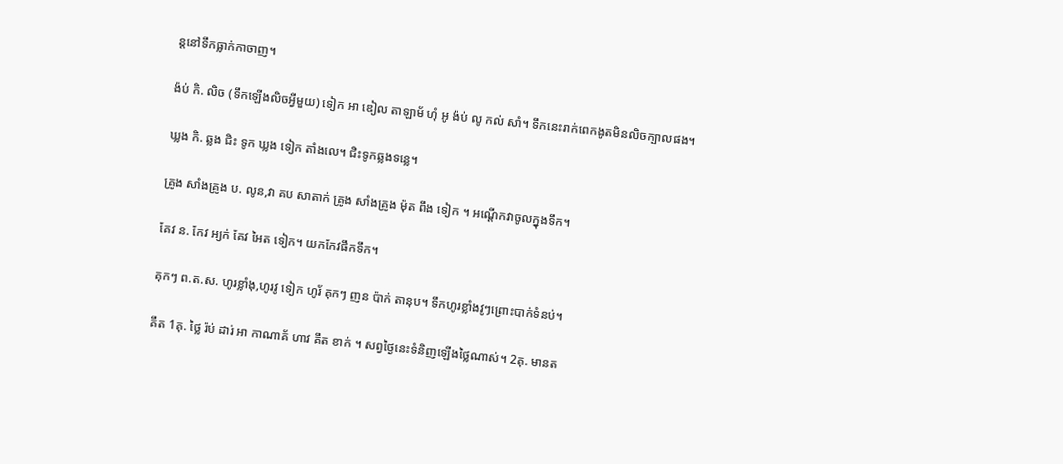ន្តនៅទឹកធ្លាក់កាចាញ។

ង៉ប់ កិ. លិច (ទឹកឡើងលិចអ្វីមួយ) ទៀក អា ឌៀល តាឡាម័ ហុំ អូ ង៉ប់ លូ កល់ សាំ។ ទឹកនេះរាក់ពេកងូតមិនលិចក្បាលផង។

ឃ្លង កិ. ឆ្លង ជិះ ទូក ឃ្លង ទៀក តាំងលេ។ ជិះទូកឆ្លងទន្លេ។

គ្រូង សាំងគ្រូង ប. លូន,វា គប សាតាក់ គ្រូង សាំងគ្រូង ម៉ុត ពឹង ទៀក ។ អណ្តើកវាចូលក្នុងទឹក។

គែវ ន. កែវ អ្យក់ គែវ អៃត ទៀក។ យកកែវផឹកទឹក។

គុកៗ ព.ត.ស. ហូរខ្លាំងុ,ហូរវូ ទៀក ហូរ័ គុកៗ ញន ប៉ាក់ តានុប។ ទឹកហូរខ្លាំងវូៗព្រោះបាក់ទំនប់។

គឹត 1គុ. ថ្លៃ រ៉ប់ ដារ់ អា កាណាគ័ ហាវ គឹត ខាក់ ។ សព្វថ្ងៃនេះទំនិញឡើងថ្លៃណាស់។ 2គុ. មានត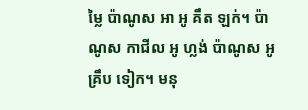ម្លៃ ប៉ាណូស អា អូ គឹត ឡក់។ ប៉ាណូស កាជីល អូ ហ្លង់ ប៉ាណូស អូ គ្រឹប ទៀក។ មនុ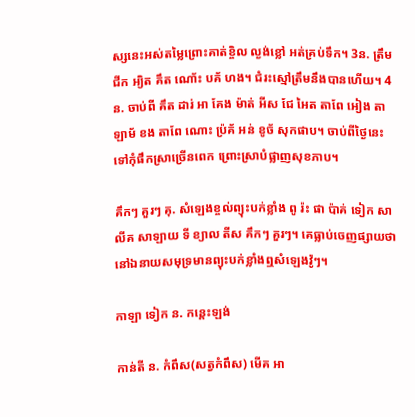ស្សនេះអស់តម្លៃព្រោះគាត់ខ្ចិល ល្ងង់ខ្លៅ អត់គ្រប់ទឹក។ 3ន. ត្រឹម ជីក អ្យិត គឹត ណោ័ះ បគ័ ហង។ ជំរះស្មៅត្រឹមនឹងបានហើយ។ 4ន. ចាប់ពី គឹត ដារ់ អា គែង ម៉ាត់ អីស ជែ អៃត តាពែ អៀង តាឡាម័ ខង តាពែ ណោះ ប៉្រគ័ អន់ ខូច័ សុកផាប។ ចាប់ពីថ្ងៃនេះទៅកុំផឹកស្រាច្រើនពេក ព្រោះស្រាបំផ្លាញសុខភាប។

គឹកៗ គួរៗ គុ. សំឡេងខ្ចល់ព្យុះបក់ខ្លាំង ពូ រ៉ះ ផា ប៉ាគ់ ទៀក សាលីគ សាឡាយ ទី ខ្យាល តីស គឹកៗ គួរៗ។ គេធ្លាប់ចេញផ្សាយថានៅឯនាយសមុទ្រមានព្យុះបក់ខ្លាំងឮសំឡេងវ៉ូៗ។

កាឡា ទៀក ន. កន្តេះឡង់

កាន់តី ន. កំពឹស(សត្វកំពឹស) មើគ អា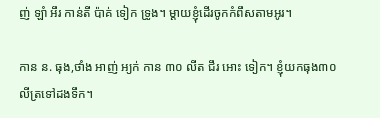ញ់ ឡាំ អឹរ កាន់តី ប៉ាគ់ ទៀក ទ្រូង។ ម្ដាយខ្ញុំដើរចូកកំពឹសតាមអូរ។

កាន ន. ធុង,ថាំង អាញ់ អ្យក់ កាន ៣០ លីត ជឹរ អោះ ទៀក។ ខ្ញុំយកធុង៣០លីត្រទៅដងទឹក។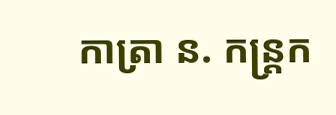កាត្រា ន. កន្ត្រក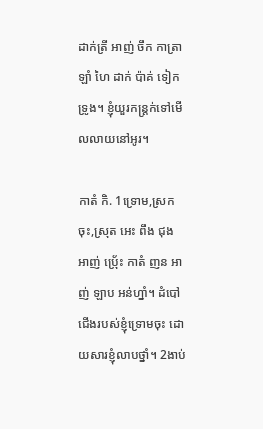ដាក់ត្រី អាញ់ ចឹក កាត្រា ឡាំ ហៃ ដាក់ ប៉ាគ់ ទៀក ទ្រូង។ ខ្ញុំយួរកន្ត្រក់ទៅមើលលាយនៅអូរ។

កាតំ កិ. 1ទ្រោម,ស្រកចុះ,ស្រុត អេះ ពឹង ជុង អាញ់ ប៉្រេ័ះ កាតំ ញន អាញ់ ឡាប អន់ហ្នាំ។ ដំបៅជើងរបស់ខ្ញុំទ្រោមចុះ ដោយសារខ្ញុំលាបថ្នាំ។ 2ងាប់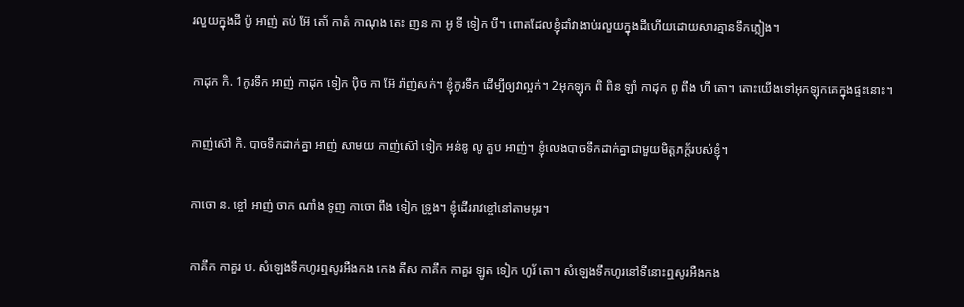រលួយក្នុងដី ប៉ូ អាញ់ តប់ អ៊ែ តោ័ កាតំ កាណុង តេះ ញន កា អូ ទី ទៀក បី។ ពោតដែលខ្ញុំដាំវាងាប់រលួយក្នុងដីហើយដោយសារគ្មានទឹកភ្លៀង។

កាដុក កិ. 1កូរទឹក អាញ់ កាដុក ទៀក ប៉ិច កា អ៊ែ រ៉ាញ់សក់។ ខ្ញុំកូរទឹក ដើម្បីឲ្យវាល្អក់។ 2អុកឡុក ពិ ពិន ឡាំ កាដុក ពូ ពឹង ហី តោ។ តោះយើងទៅអុកឡុកគេក្នុងផ្ទះនោះ។

កាញ់ស៊ៅ កិ. បាចទឹកដាក់គ្នា អាញ់ សាមយ កាញ់ស៊ៅ ទៀក អន់ឌូ លូ គួប អាញ់។ ខ្ញុំលេងបាចទឹកដាក់គ្នាជាមួយមិត្តភក្ត័របស់ខ្ញុំ។

កាចោ ន. ខ្ចៅ អាញ់ ចាក ណាំង ទូញ កាចោ ពឹង ទៀក ទ្រូង។ ខ្ញុំដើររាវខ្ចៅនៅតាមអូរ។

កាគឹក កាគួរ ប. សំឡេងទឹកហូរឮសូរអឺងកង កេង តីស កាគឹក កាគួរ ឡូត ទៀក ហូរ័ តោ។ សំឡេងទឹកហូរនៅទីនោះឮសូរអឺងកង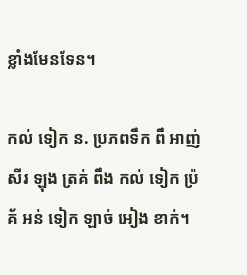ខ្លាំងមែនទែន។

កល់ ទៀក ន. ប្រភពទឹក ពឹ អាញ់ សីរ ឡុង ត្រគ់ ពឹង កល់ ទៀក ប៉្រគ័ អន់ ទៀក ឡាច់ អៀង ខាក់។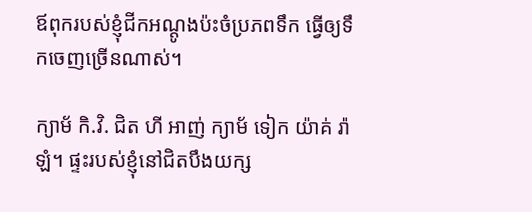ឪពុករបស់ខ្ញុំជីកអណ្ដូងប៉ះចំប្រភពទឹក ធ្វើឲ្យទឹកចេញច្រើនណាស់។

ក្យាម័ កិ.វិ. ជិត ហី អាញ់ ក្យាម័ ទៀក យ៉ាគ់ រ៉ាឡំ។ ផ្ទះរបស់ខ្ញុំនៅជិតបឹងយក្ស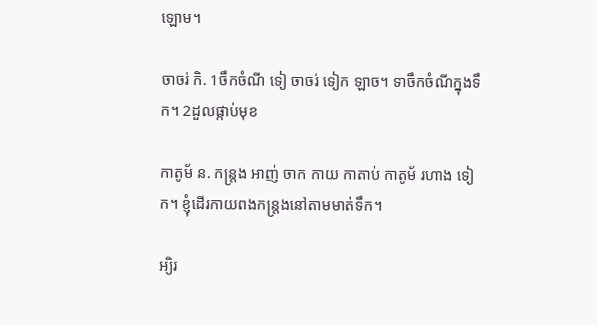ឡោម។

ចាចរ់ កិ. 1ចឹកចំណី ទៀ ចាចរ់ ទៀក ឡាច។ ទាចឹកចំណីក្នុងទឹក។ 2ដួលផ្កាប់មុខ

កាតូម័ ន. កន្ត្រង អាញ់ ចាក កាយ កាតាប់ កាតូម័ រហាង ទៀក។ ខ្ញុំដើរកាយពងកន្ត្រងនៅតាមមាត់ទឹក។

អ្យិរ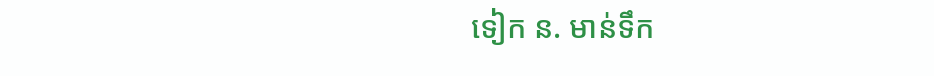ទៀក ន. មាន់ទឹក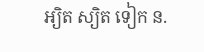អ្យិត ស្យិត ទៀក ន.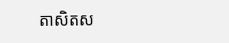តាសិតស